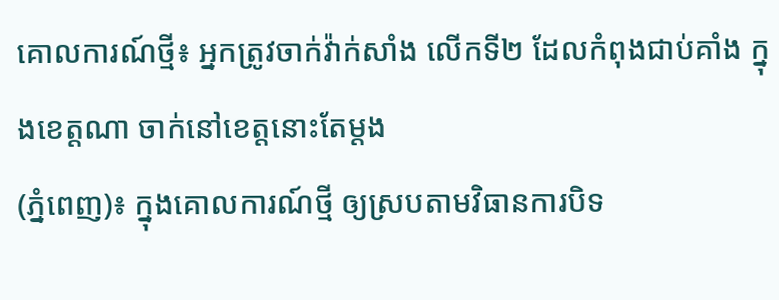គោលការណ៍ថ្មី៖ អ្នកត្រូវចាក់វ៉ាក់សាំង លើកទី២ ដែលកំពុងជាប់គាំង ក្នុងខេត្តណា ចាក់នៅខេត្តនោះតែម្តង
(ភ្នំពេញ)៖ ក្នុងគោលការណ៍ថ្មី ឲ្យស្របតាមវិធានការបិទ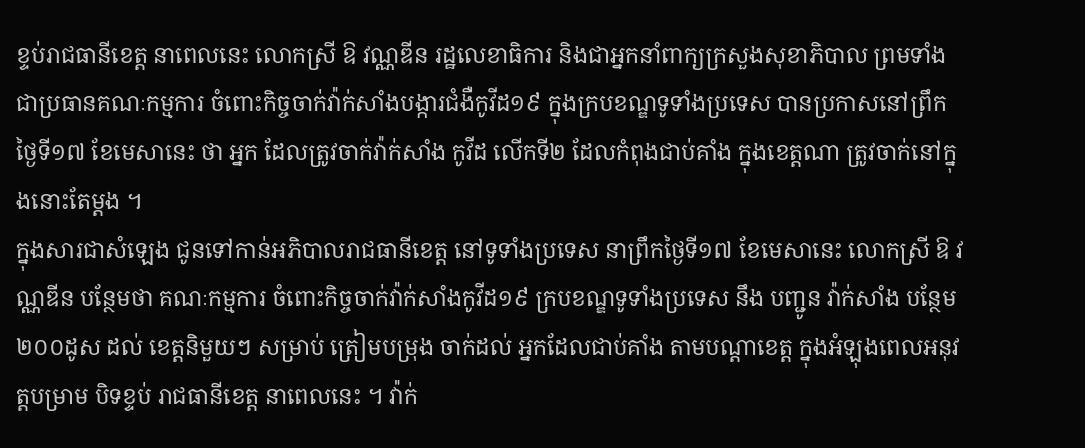ខ្ទប់រាជធានីខេត្ត នាពេលនេះ លោកស្រី ឱ វណ្ណឌីន រដ្ឋលេខាធិការ និងជាអ្នកនាំពាក្យក្រសួងសុខាភិបាល ព្រមទាំង ជាប្រធានគណៈកម្មការ ចំពោះកិច្ចចាក់វ៉ាក់សាំងបង្ការជំងឺកូវីដ១៩ ក្នុងក្របខណ្ឌទូទាំងប្រទេស បានប្រកាសនៅព្រឹកថ្ងៃទី១៧ ខែមេសានេះ ថា អ្នក ដែលត្រូវចាក់វ៉ាក់សាំង កូវីដ លើកទី២ ដែលកំពុងជាប់គាំង ក្នុងខេត្តណា ត្រូវចាក់នៅក្នុងនោះតែម្តង ។
ក្នុងសារជាសំឡេង ជូនទៅកាន់អភិបាលរាជធានីខេត្ត នៅទូទាំងប្រទេស នាព្រឹកថ្ងៃទី១៧ ខែមេសានេះ លោកស្រី ឱ វណ្ណឌីន បន្ថែមថា គណៈកម្មការ ចំពោះកិច្ចចាក់វ៉ាក់សាំងកូវីដ១៩ ក្របខណ្ឌទូទាំងប្រទេស នឹង បញ្ជូន វ៉ាក់សាំង បន្ថែម ២០០ដូស ដល់ ខេត្តនិមួយៗ សម្រាប់ ត្រៀមបម្រុង ចាក់ដល់ អ្នកដែលជាប់គាំង តាមបណ្តាខេត្ត ក្នុងអំឡុងពេលអនុវត្តបម្រាម បិទខ្ទប់ រាជធានីខេត្ត នាពេលនេះ ។ វ៉ាក់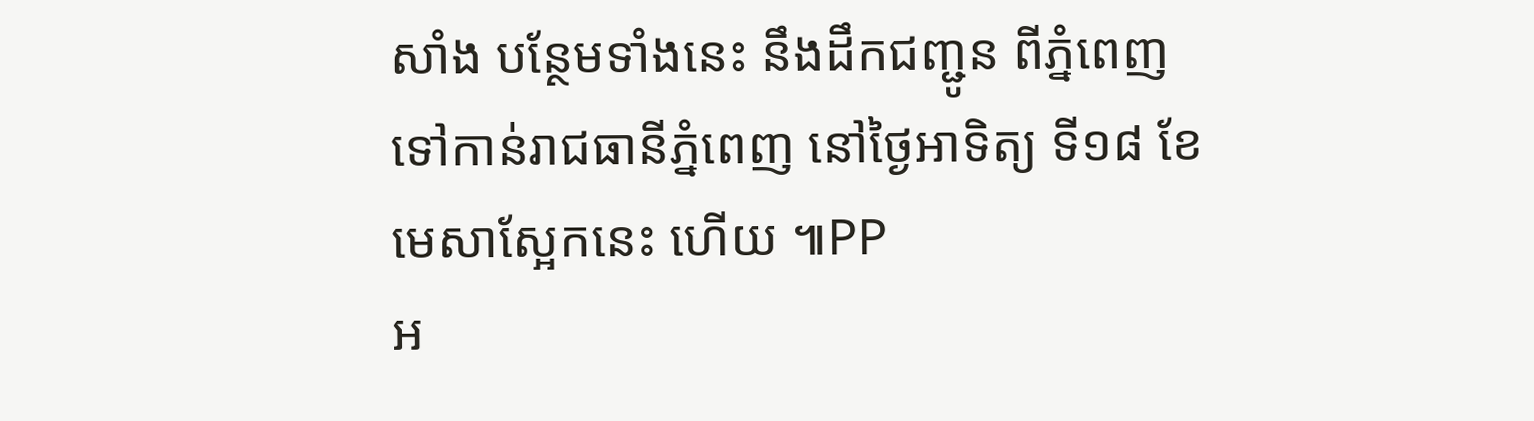សាំង បន្ថែមទាំងនេះ នឹងដឹកជញ្ជូន ពីភ្នំពេញ ទៅកាន់រាជធានីភ្នំពេញ នៅថ្ងៃអាទិត្យ ទី១៨ ខែមេសាស្អែកនេះ ហើយ ៕PP
អ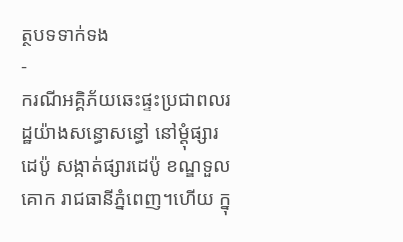ត្ថបទទាក់ទង
-
ករណីអគ្គិភ័យឆេះផ្ទះប្រជាពលរដ្ឋយ៉ាងសន្ធោសន្ធៅ នៅម្ដុំផ្សារដេប៉ូ សង្កាត់ផ្សារដេប៉ូ ខណ្ឌទួលគោក រាជធានីភ្នំពេញ។ហើយ ក្នុ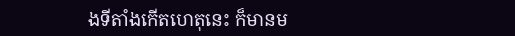ងទីតាំងកើតហេតុនេះ ក៏មានម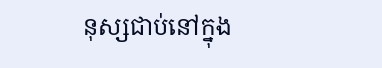នុស្សជាប់នៅក្នុង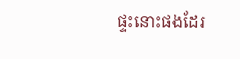ផ្ទះនោះផងដែរ